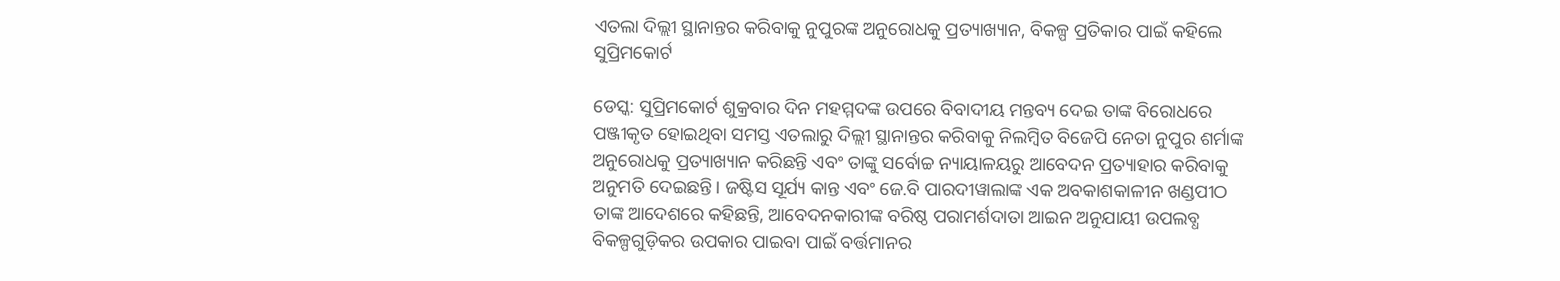ଏତଲା ଦିଲ୍ଲୀ ସ୍ଥାନାନ୍ତର କରିବାକୁ ନୁପୁରଙ୍କ ଅନୁରୋଧକୁ ପ୍ରତ୍ୟାଖ୍ୟାନ, ବିକଳ୍ପ ପ୍ରତିକାର ପାଇଁ କହିଲେ ସୁପ୍ରିମକୋର୍ଟ

ଡେସ୍କ: ସୁପ୍ରିମକୋର୍ଟ ଶୁକ୍ରବାର ଦିନ ମହମ୍ମଦଙ୍କ ଉପରେ ବିବାଦୀୟ ମନ୍ତବ୍ୟ ଦେଇ ତାଙ୍କ ବିରୋଧରେ ପଞ୍ଜୀକୃତ ହୋଇଥିବା ସମସ୍ତ ଏତଲାରୁ ଦିଲ୍ଲୀ ସ୍ଥାନାନ୍ତର କରିବାକୁ ନିଲମ୍ବିତ ବିଜେପି ନେତା ନୁପୁର ଶର୍ମାଙ୍କ ଅନୁରୋଧକୁ ପ୍ରତ୍ୟାଖ୍ୟାନ କରିଛନ୍ତି ଏବଂ ତାଙ୍କୁ ସର୍ବୋଚ୍ଚ ନ୍ୟାୟାଳୟରୁ ଆବେଦନ ପ୍ରତ୍ୟାହାର କରିବାକୁ ଅନୁମତି ଦେଇଛନ୍ତି। ଜଷ୍ଟିସ ସୂର୍ଯ୍ୟ କାନ୍ତ ଏବଂ ଜେ.ବି ପାରଦୀୱାଲାଙ୍କ ଏକ ଅବକାଶକାଳୀନ ଖଣ୍ଡପୀଠ ତାଙ୍କ ଆଦେଶରେ କହିଛନ୍ତି, ଆବେଦନକାରୀଙ୍କ ବରିଷ୍ଠ ପରାମର୍ଶଦାତା ଆଇନ ଅନୁଯାୟୀ ଉପଲବ୍ଧ ବିକଳ୍ପଗୁଡ଼ିକର ଉପକାର ପାଇବା ପାଇଁ ବର୍ତ୍ତମାନର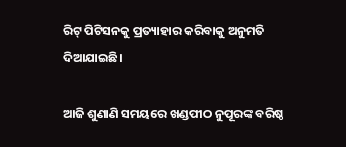ରିଟ୍ ପିଟିସନକୁ ପ୍ରତ୍ୟାହାର କରିବାକୁ ଅନୁମତି ଦିଆଯାଇଛି।

ଆଜି ଶୁଣାଣି ସମୟରେ ଖଣ୍ଡପୀଠ ନୁପୂରଙ୍କ ବରିଷ୍ଠ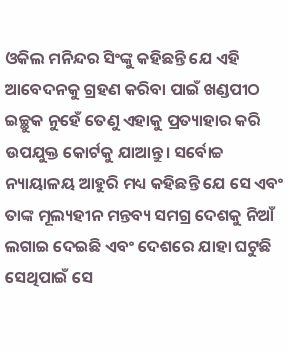ଓକିଲ ମନିନ୍ଦର ସିଂଙ୍କୁ କହିଛନ୍ତି ଯେ ଏହି ଆବେଦନକୁ ଗ୍ରହଣ କରିବା ପାଇଁ ଖଣ୍ଡପୀଠ ଇଚ୍ଛୁକ ନୁହେଁ ତେଣୁ ଏହାକୁ ପ୍ରତ୍ୟାହାର କରି ଉପଯୁକ୍ତ କୋର୍ଟକୁ ଯାଆନ୍ତୁ। ସର୍ବୋଚ୍ଚ ନ୍ୟାୟାଳୟ ଆହୁରି ମଧ୍ୟ କହିଛନ୍ତି ଯେ ସେ ଏବଂ ତାଙ୍କ ମୂଲ୍ୟହୀନ ମନ୍ତବ୍ୟ ସମଗ୍ର ଦେଶକୁ ନିଆଁ ଲଗାଇ ଦେଇଛି ଏବଂ ଦେଶରେ ଯାହା ଘଟୁଛି ସେଥିପାଇଁ ସେ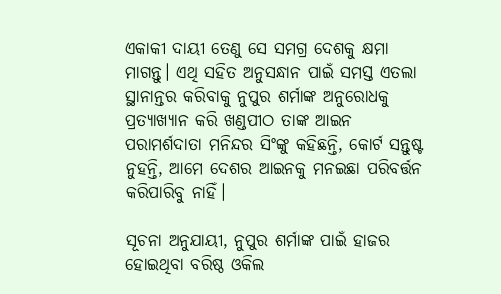ଏକାକୀ ଦାୟୀ ତେଣୁ ସେ ସମଗ୍ର ଦେଶକୁ କ୍ଷମା ମାଗନ୍ତୁ। ଏଥି ସହିତ ଅନୁସନ୍ଧାନ ପାଇଁ ସମସ୍ତ ଏତଲା ସ୍ଥାନାନ୍ତର କରିବାକୁ ନୁପୁର ଶର୍ମାଙ୍କ ଅନୁରୋଧକୁ ପ୍ରତ୍ୟାଖ୍ୟାନ କରି ଖଣ୍ଡପୀଠ ତାଙ୍କ ଆଇନ ପରାମର୍ଶଦାତା ମନିନ୍ଦର ସିଂଙ୍କୁ କହିଛନ୍ତି, କୋର୍ଟ ସନ୍ତୁଷ୍ଟ ନୁହନ୍ତି, ଆମେ ଦେଶର ଆଇନକୁ ମନଇଛା ପରିବର୍ତ୍ତନ କରିପାରିବୁ ନାହିଁ।

ସୂଚନା ଅନୁଯାୟୀ, ନୁପୁର ଶର୍ମାଙ୍କ ପାଇଁ ହାଜର ହୋଇଥିବା ବରିଷ୍ଠ ଓକିଲ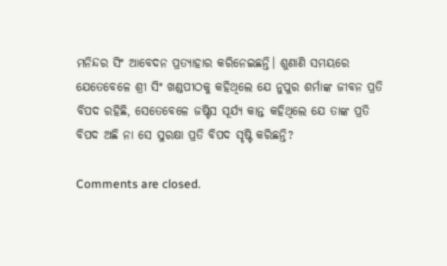ମନିନ୍ଦର ସିଂ ଆବେଦନ ପ୍ରତ୍ୟାହାର କରିନେଇଛନ୍ତି। ଶୁଣାଣି ସମୟରେ ଯେତେବେଳେ ଶ୍ରୀ ସିଂ ଖଣ୍ଡପୀଠକୁ କହିଥିଲେ ଯେ ନୁପୁର ଶର୍ମାଙ୍କ ଜୀବନ ପ୍ରତି ବିପଦ ରହିଛି, ସେତେବେଳେ ଜଷ୍ଟିସ ସୂର୍ଯ୍ୟ କାନ୍ତ କହିଥିଲେ ଯେ ତାଙ୍କ ପ୍ରତି ବିପଦ ଅଛି ନା ସେ ସୁରକ୍ଷା ପ୍ରତି ବିପଦ ସୃଷ୍ଟି କରିଛନ୍ତି?

Comments are closed.